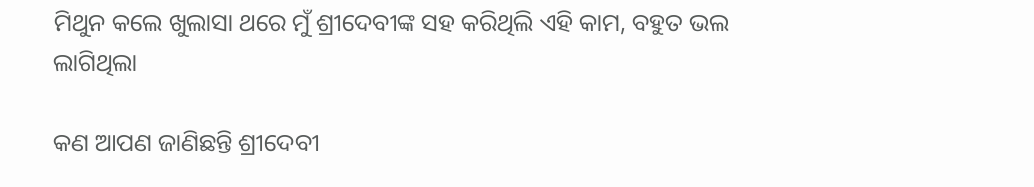ମିଥୁନ କଲେ ଖୁଲାସା ଥରେ ମୁଁ ଶ୍ରୀଦେବୀଙ୍କ ସହ କରିଥିଲି ଏହି କାମ, ବହୁତ ଭଲ ଲାଗିଥିଲା

କଣ ଆପଣ ଜାଣିଛନ୍ତି ଶ୍ରୀଦେବୀ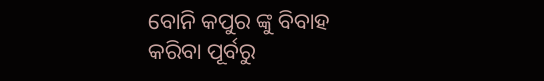ବୋନି କପୁର ଙ୍କୁ ବିବାହ କରିବା ପୂର୍ବରୁ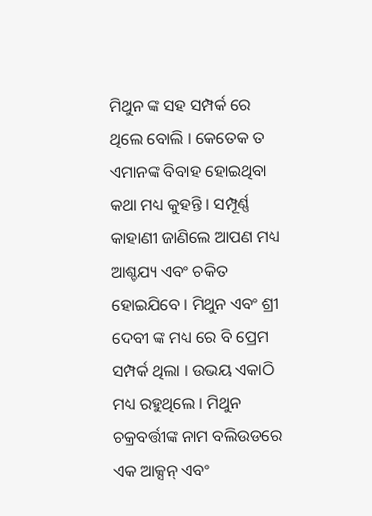ମିଥୁନ ଙ୍କ ସହ ସମ୍ପର୍କ ରେ ଥିଲେ ବୋଲି । କେତେକ ତ ଏମାନଙ୍କ ବିବାହ ହୋଇଥିବା କଥା ମଧ୍ୟ କୁହନ୍ତି । ସମ୍ପୂର୍ଣ୍ଣ କାହାଣୀ ଜାଣିଲେ ଆପଣ ମଧ୍ୟ ଆଶ୍ଚଯ୍ୟ ଏବଂ ଚକିତ ହୋଇଯିବେ । ମିଥୁନ ଏବଂ ଶ୍ରୀ ଦେବୀ ଙ୍କ ମଧ୍ୟ ରେ ବି ପ୍ରେମ ସମ୍ପର୍କ ଥିଲା । ଉଭୟ ଏକାଠି ମଧ୍ୟ ରହୁଥିଲେ । ମିଥୁନ ଚକ୍ରବର୍ତ୍ତୀଙ୍କ ନାମ ବଲିଉଡରେ ଏକ ଆକ୍ସନ୍ ଏବଂ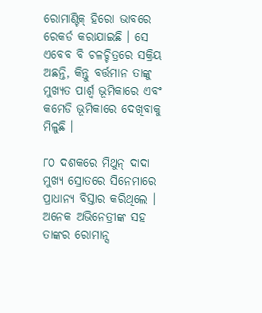ରୋମାଣ୍ଟିକ୍ ହିରୋ ଭାବରେ ରେକର୍ଡ କରାଯାଇଛି । ସେ ଏବେବ ବି ଚଳଚ୍ଚିତ୍ରରେ ସକ୍ରିୟ ଅଛନ୍ତି, କିନ୍ତୁ ବର୍ତ୍ତମାନ ତାଙ୍କୁ ମୁଖ୍ୟତ ପାର୍ଶ୍ୱ ଭୂମିକାରେ ଏବଂ କମେଡି ଭୂମିକାରେ ଦେଖିବାକୁ ମିଳୁଛି ।

୮୦ ଦଶକରେ ମିଥୁନ୍ ଦାଦା ମୁଖ୍ୟ ସ୍ରୋତରେ ସିନେମାରେ ପ୍ରାଧାନ୍ୟ ବିସ୍ତାର କରିଥିଲେ । ଅନେକ ଅଭିନେତ୍ରୀଙ୍କ ସହ ତାଙ୍କର ରୋମାନ୍ସ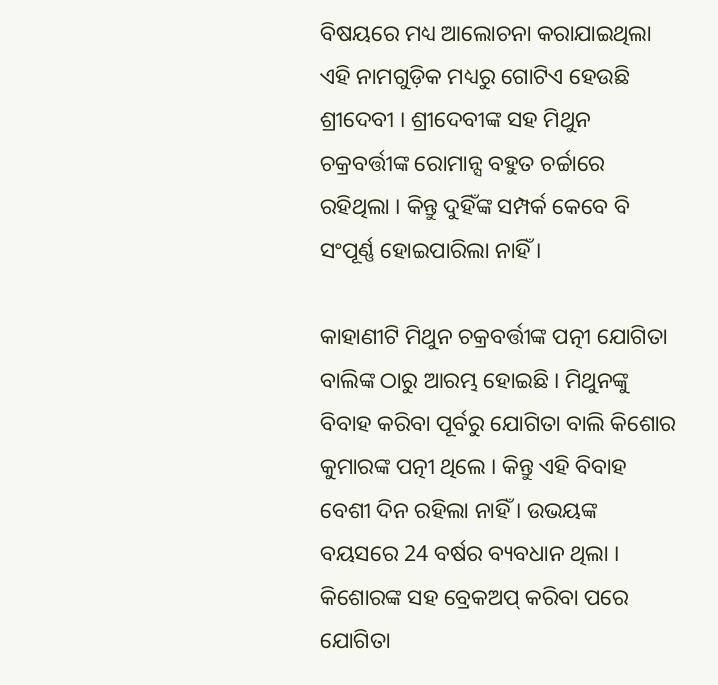ବିଷୟରେ ମଧ୍ୟ ଆଲୋଚନା କରାଯାଇଥିଲା ଏହି ନାମଗୁଡ଼ିକ ମଧ୍ୟରୁ ଗୋଟିଏ ହେଉଛି ଶ୍ରୀଦେବୀ । ଶ୍ରୀଦେବୀଙ୍କ ସହ ମିଥୁନ ଚକ୍ରବର୍ତ୍ତୀଙ୍କ ରୋମାନ୍ସ ବହୁତ ଚର୍ଚ୍ଚାରେ ରହିଥିଲା । କିନ୍ତୁ ଦୁହିଁଙ୍କ ସମ୍ପର୍କ କେବେ ବି ସଂପୂର୍ଣ୍ଣ ହୋଇପାରିଲା ନାହିଁ ।

କାହାଣୀଟି ମିଥୁନ ଚକ୍ରବର୍ତ୍ତୀଙ୍କ ପତ୍ନୀ ଯୋଗିତା ବାଲିଙ୍କ ଠାରୁ ଆରମ୍ଭ ହୋଇଛି । ମିଥୁନଙ୍କୁ ବିବାହ କରିବା ପୂର୍ବରୁ ଯୋଗିତା ବାଲି କିଶୋର କୁମାରଙ୍କ ପତ୍ନୀ ଥିଲେ । କିନ୍ତୁ ଏହି ବିବାହ ବେଶୀ ଦିନ ରହିଲା ନାହିଁ । ଉଭୟଙ୍କ ବୟସରେ 24 ବର୍ଷର ବ୍ୟବଧାନ ଥିଲା । କିଶୋରଙ୍କ ସହ ବ୍ରେକଅପ୍ କରିବା ପରେ ଯୋଗିତା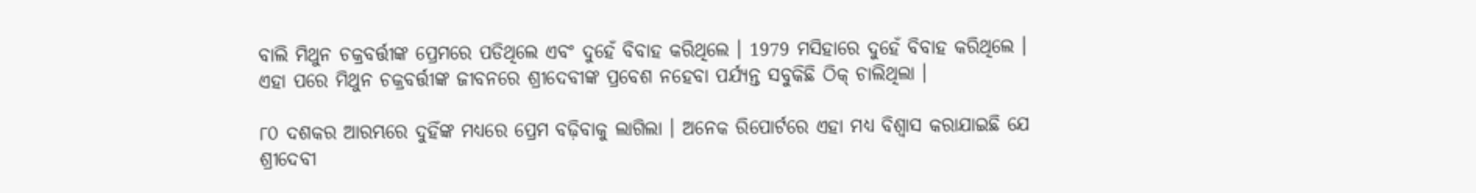ବାଲି ମିଥୁନ ଚକ୍ରବର୍ତ୍ତୀଙ୍କ ପ୍ରେମରେ ପଡିଥିଲେ ଏବଂ ଦୁହେଁ ବିବାହ କରିଥିଲେ । 1979 ମସିହାରେ ଦୁହେଁ ବିବାହ କରିଥିଲେ । ଏହା ପରେ ମିଥୁନ ଚକ୍ରବର୍ତ୍ତୀଙ୍କ ଜୀବନରେ ଶ୍ରୀଦେବୀଙ୍କ ପ୍ରବେଶ ନହେବା ପର୍ଯ୍ୟନ୍ତ ସବୁକିଛି ଠିକ୍ ଚାଲିଥିଲା ।

୮୦ ଦଶକର ଆରମ୍ଭରେ ଦୁହିଁଙ୍କ ମଧ୍ୟରେ ପ୍ରେମ ବଢ଼ିବାକୁ ଲାଗିଲା । ଅନେକ ରିପୋର୍ଟରେ ଏହା ମଧ୍ୟ ବିଶ୍ୱାସ କରାଯାଇଛି ଯେ ଶ୍ରୀଦେବୀ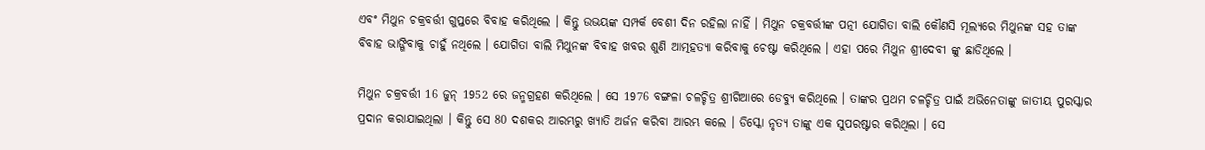ଏବଂ ମିଥୁନ ଚକ୍ରବର୍ତ୍ତୀ ଗୁପ୍ତରେ ବିବାହ କରିଥିଲେ । କିନ୍ତୁ ଉଭୟଙ୍କ ସମ୍ପର୍କ ବେଶୀ ଦିନ ରହିଲା ନାହିଁ । ମିଥୁନ ଚକ୍ରବର୍ତ୍ତୀଙ୍କ ପତ୍ନୀ ଯୋଗିତା ବାଲି କୌଣସି ମୂଲ୍ୟରେ ମିଥୁନଙ୍କ ସହ ତାଙ୍କ ବିବାହ ଭାଙ୍ଗିବାକୁ ଚାହୁଁ ନଥିଲେ । ଯୋଗିତା ବାଲି ମିଥୁନଙ୍କ ବିବାହ ଖବର ଶୁଣି ଆତ୍ମହତ୍ୟା କରିବାକୁ ଚେଷ୍ଟା କରିଥିଲେ । ଏହା ପରେ ମିଥୁନ ଶ୍ରୀଦେବୀ ଙ୍କୁ ଛାଡିଥିଲେ ।

ମିଥୁନ ଚକ୍ରବର୍ତ୍ତୀ 16 ଜୁନ୍ 1952 ରେ ଜନ୍ମଗ୍ରହଣ କରିଥିଲେ । ସେ 1976 ବଙ୍ଗଳା ଚଳଚ୍ଚିତ୍ର ଶ୍ରୀଗିଆରେ ଡେବ୍ୟୁ କରିଥିଲେ । ତାଙ୍କର ପ୍ରଥମ ଚଳଚ୍ଚିତ୍ର ପାଇଁ ଅଭିନେତାଙ୍କୁ ଜାତୀୟ ପୁରସ୍କାର ପ୍ରଦାନ କରାଯାଇଥିଲା । କିନ୍ତୁ ସେ 80 ଦଶକର ଆରମ୍ଭରୁ ଖ୍ୟାତି ଅର୍ଜନ କରିବା ଆରମ୍ଭ କଲେ । ଡିସ୍କୋ ନୃତ୍ୟ ତାଙ୍କୁ ଏକ ସୁପରଷ୍ଟାର କରିଥିଲା । ସେ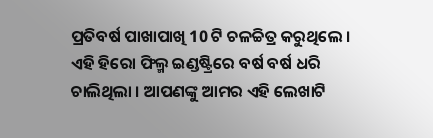ପ୍ରତିବର୍ଷ ପାଖାପାଖି 10 ଟି ଚଳଚ୍ଚିତ୍ର କରୁଥିଲେ । ଏହି ହିରୋ ଫିଲ୍ମ ଇଣ୍ଡଷ୍ଟ୍ରିରେ ବର୍ଷ ବର୍ଷ ଧରି ଚାଲିଥିଲା । ଆପଣଙ୍କୁ ଆମର ଏହି ଲେଖାଟି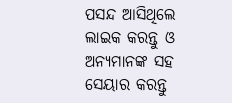ପସନ୍ଦ ଆସିଥିଲେ ଲାଇକ କରନ୍ତୁ ଓ ଅନ୍ୟମାନଙ୍କ ସହ ସେୟାର କରନ୍ତୁ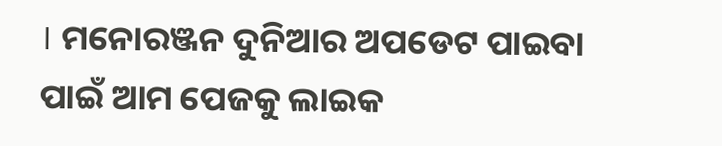। ମନୋରଞ୍ଜନ ଦୁନିଆର ଅପଡେଟ ପାଇବା ପାଇଁ ଆମ ପେଜକୁ ଲାଇକ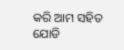କରି ଆମ ସହିତ ଯୋଡି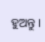ହୁଅନ୍ତୁ ।